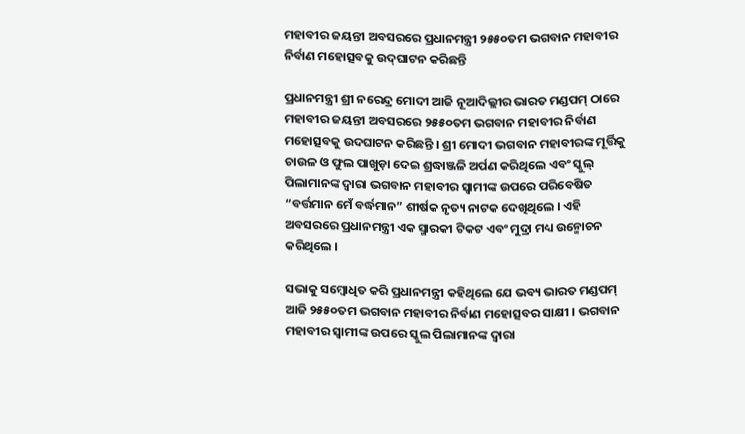ମହାବୀର ଜୟନ୍ତୀ ଅବସରରେ ପ୍ରଧାନମନ୍ତ୍ରୀ ୨୫୫୦ତମ ଭଗବାନ ମହାବୀର ନିର୍ବାଣ ମହୋତ୍ସବକୁ ଉଦ୍‌ଘାଟନ କରିଛନ୍ତି

ପ୍ରଧାନମନ୍ତ୍ରୀ ଶ୍ରୀ ନରେନ୍ଦ୍ର ମୋଦୀ ଆଜି ନୂଆଦିଲ୍ଲୀର ଭାରତ ମଣ୍ଡପମ୍ ଠାରେ ମହାବୀର ଜୟନ୍ତୀ ଅବସରରେ ୨୫୫୦ତମ ଭଗବାନ ମହାବୀର ନିର୍ବାଣ ମହୋତ୍ସବକୁ ଉଦଘାଟନ କରିଛନ୍ତି । ଶ୍ରୀ ମୋଦୀ ଭଗବାନ ମହାବୀରଙ୍କ ମୂର୍ତ୍ତିକୁ ଚାଉଳ ଓ ଫୁଲ ପାଖୁଡ଼ା ଦେଇ ଶ୍ରଦ୍ଧାଞ୍ଜଳି ଅର୍ପଣ କରିଥିଲେ ଏବଂ ସ୍କୁଲ୍ ପିଲାମାନଙ୍କ ଦ୍ୱାରା ଭଗବାନ ମହାବୀର ସ୍ୱାମୀଙ୍କ ଉପରେ ପରିବେଷିତ “ବର୍ତ୍ତମାନ ମେଁ ବର୍ଦ୍ଧମାନ” ଶୀର୍ଷକ ନୃତ୍ୟ ନାଟକ ଦେଖିଥିଲେ । ଏହି ଅବସରରେ ପ୍ରଧାନମନ୍ତ୍ରୀ ଏକ ସ୍ମାରକୀ ଟିକଟ ଏବଂ ମୁଦ୍ରା ମଧ୍ୟ ଉନ୍ମୋଚନ କରିଥିଲେ ।

ସଭାକୁ ସମ୍ବୋଧିତ କରି ପ୍ରଧାନମନ୍ତ୍ରୀ କହିଥିଲେ ଯେ ଭବ୍ୟ ଭାରତ ମଣ୍ଡପମ୍ ଆଜି ୨୫୫୦ତମ ଭଗବାନ ମହାବୀର ନିର୍ବାଣ ମହୋତ୍ସବର ସାକ୍ଷୀ । ଭଗବାନ ମହାବୀର ସ୍ୱାମୀଙ୍କ ଉପରେ ସ୍କୁଲ ପିଲାମାନଙ୍କ ଦ୍ୱାରା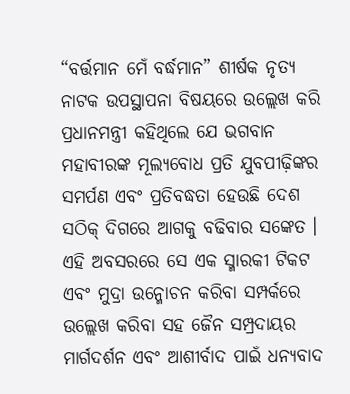“ବର୍ତ୍ତମାନ ମେଁ ବର୍ଦ୍ଧମାନ” ଶୀର୍ଷକ ନୃତ୍ୟ ନାଟକ ଉପସ୍ଥାପନା ବିଷୟରେ ଉଲ୍ଲେଖ କରି ପ୍ରଧାନମନ୍ତ୍ରୀ କହିଥିଲେ ଯେ ଭଗବାନ ମହାବୀରଙ୍କ ମୂଲ୍ୟବୋଧ ପ୍ରତି ଯୁବପୀଢ଼ିଙ୍କର ସମର୍ପଣ ଏବଂ ପ୍ରତିବଦ୍ଧତା ହେଉଛି ଦେଶ ସଠିକ୍ ଦିଗରେ ଆଗକୁ ବଢିବାର ସଙ୍କେତ । ଏହି ଅବସରରେ ସେ ଏକ ସ୍ମାରକୀ ଟିକଟ ଏବଂ ମୁଦ୍ରା ଉନ୍ମୋଚନ କରିବା ସମ୍ପର୍କରେ ଉଲ୍ଲେଖ କରିବା ସହ ଜୈନ ସମ୍ପ୍ରଦାୟର ମାର୍ଗଦର୍ଶନ ଏବଂ ଆଶୀର୍ବାଦ ପାଇଁ ଧନ୍ୟବାଦ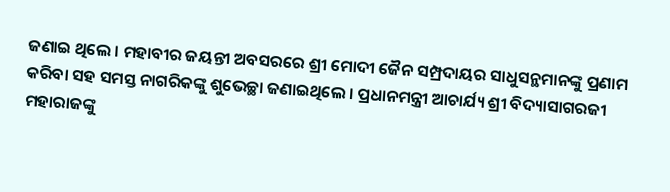ଜଣାଇ ଥିଲେ । ମହାବୀର ଜୟନ୍ତୀ ଅବସରରେ ଶ୍ରୀ ମୋଦୀ ଜୈନ ସମ୍ପ୍ରଦାୟର ସାଧୁସନ୍ଥମାନଙ୍କୁ ପ୍ରଣାମ କରିବା ସହ ସମସ୍ତ ନାଗରିକଙ୍କୁ ଶୁଭେଚ୍ଛା ଜଣାଇଥିଲେ । ପ୍ରଧାନମନ୍ତ୍ରୀ ଆଚାର୍ଯ୍ୟ ଶ୍ରୀ ବିଦ୍ୟାସାଗରଜୀ ମହାରାଜଙ୍କୁ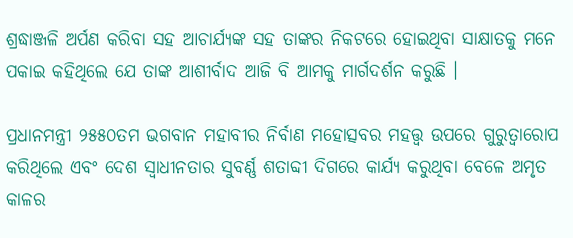ଶ୍ରଦ୍ଧାଞ୍ଜଳି ଅର୍ପଣ କରିବା ସହ ଆଚାର୍ଯ୍ୟଙ୍କ ସହ ତାଙ୍କର ନିକଟରେ ହୋଇଥିବା ସାକ୍ଷାତକୁ ମନେ ପକାଇ କହିଥିଲେ ଯେ ତାଙ୍କ ଆଶୀର୍ବାଦ ଆଜି ବି ଆମକୁ ମାର୍ଗଦର୍ଶନ କରୁଛି ।

ପ୍ରଧାନମନ୍ତ୍ରୀ ୨୫୫୦ତମ ଭଗବାନ ମହାବୀର ନିର୍ବାଣ ମହୋତ୍ସବର ମହତ୍ତ୍ୱ ଉପରେ ଗୁରୁତ୍ୱାରୋପ କରିଥିଲେ ଏବଂ ଦେଶ ସ୍ୱାଧୀନତାର ସୁବର୍ଣ୍ଣ ଶତାବ୍ଦୀ ଦିଗରେ କାର୍ଯ୍ୟ କରୁଥିବା ବେଳେ ଅମୃତ କାଳର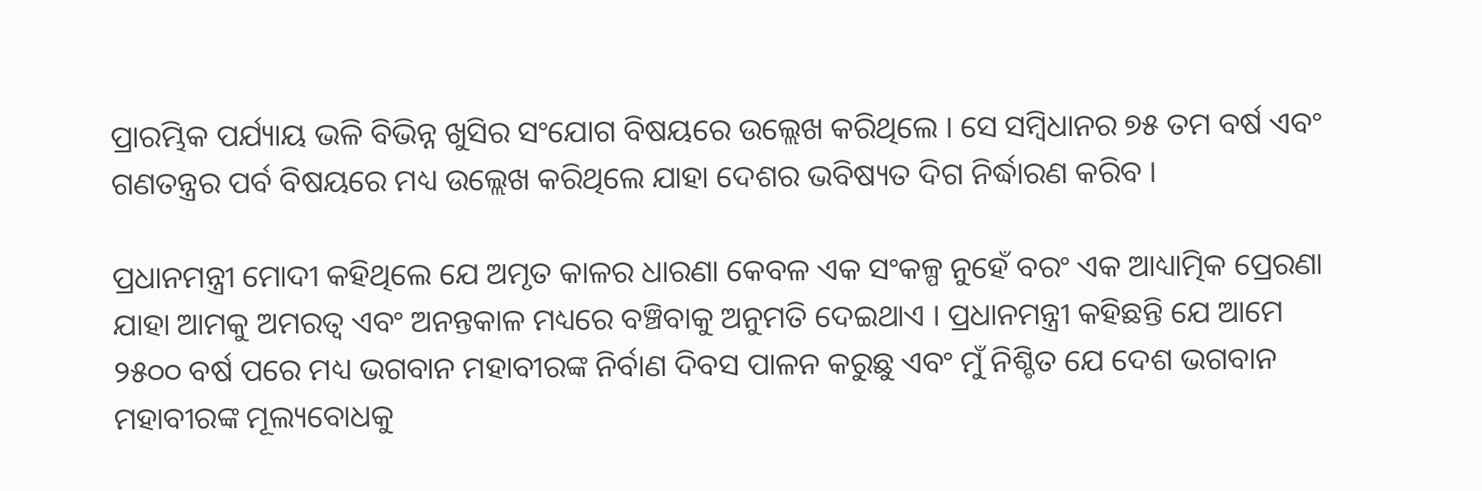ପ୍ରାରମ୍ଭିକ ପର୍ଯ୍ୟାୟ ଭଳି ବିଭିନ୍ନ ଖୁସିର ସଂଯୋଗ ବିଷୟରେ ଉଲ୍ଲେଖ କରିଥିଲେ । ସେ ସମ୍ବିଧାନର ୭୫ ତମ ବର୍ଷ ଏବଂ ଗଣତନ୍ତ୍ରର ପର୍ବ ବିଷୟରେ ମଧ୍ୟ ଉଲ୍ଲେଖ କରିଥିଲେ ଯାହା ଦେଶର ଭବିଷ୍ୟତ ଦିଗ ନିର୍ଦ୍ଧାରଣ କରିବ ।

ପ୍ରଧାନମନ୍ତ୍ରୀ ମୋଦୀ କହିଥିଲେ ଯେ ଅମୃତ କାଳର ଧାରଣା କେବଳ ଏକ ସଂକଳ୍ପ ନୁହେଁ ବରଂ ଏକ ଆଧ୍ୟାତ୍ମିକ ପ୍ରେରଣା ଯାହା ଆମକୁ ଅମରତ୍ୱ ଏବଂ ଅନନ୍ତକାଳ ମଧ୍ୟରେ ବଞ୍ଚିବାକୁ ଅନୁମତି ଦେଇଥାଏ । ପ୍ରଧାନମନ୍ତ୍ରୀ କହିଛନ୍ତି ଯେ ଆମେ ୨୫୦୦ ବର୍ଷ ପରେ ମଧ୍ୟ ଭଗବାନ ମହାବୀରଙ୍କ ନିର୍ବାଣ ଦିବସ ପାଳନ କରୁଛୁ ଏବଂ ମୁଁ ନିଶ୍ଚିତ ଯେ ଦେଶ ଭଗବାନ ମହାବୀରଙ୍କ ମୂଲ୍ୟବୋଧକୁ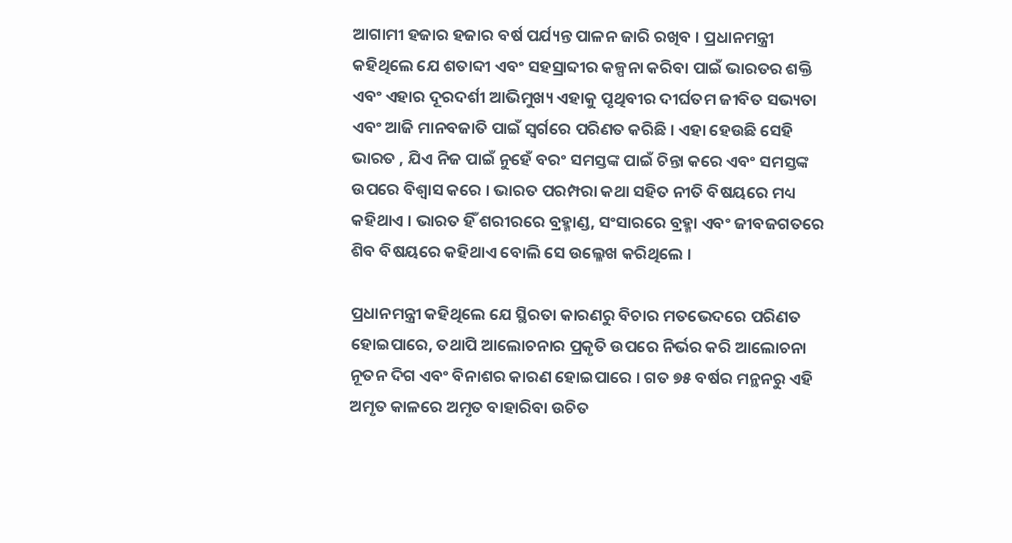ଆଗାମୀ ହଜାର ହଜାର ବର୍ଷ ପର୍ଯ୍ୟନ୍ତ ପାଳନ ଜାରି ରଖିବ । ପ୍ରଧାନମନ୍ତ୍ରୀ କହିଥିଲେ ଯେ ଶତାବ୍ଦୀ ଏବଂ ସହସ୍ରାବ୍ଦୀର କଳ୍ପନା କରିବା ପାଇଁ ଭାରତର ଶକ୍ତି ଏବଂ ଏହାର ଦୂରଦର୍ଶୀ ଆଭିମୁଖ୍ୟ ଏହାକୁ ପୃଥିବୀର ଦୀର୍ଘତମ ଜୀବିତ ସଭ୍ୟତା ଏବଂ ଆଜି ମାନବଜାତି ପାଇଁ ସ୍ୱର୍ଗରେ ପରିଣତ କରିଛି । ଏହା ହେଉଛି ସେହି ଭାରତ , ଯିଏ ନିଜ ପାଇଁ ନୁହେଁ ବରଂ ସମସ୍ତଙ୍କ ପାଇଁ ଚିନ୍ତା କରେ ଏବଂ ସମସ୍ତଙ୍କ ଉପରେ ବିଶ୍ୱାସ କରେ । ଭାରତ ପରମ୍ପରା କଥା ସହିତ ନୀତି ବିଷୟରେ ମଧ୍ୟ କହିଥାଏ । ଭାରତ ହିଁ ଶରୀରରେ ବ୍ରହ୍ମାଣ୍ଡ, ସଂସାରରେ ବ୍ରହ୍ମା ଏବଂ ଜୀବଜଗତରେ ଶିବ ବିଷୟରେ କହିଥାଏ ବୋଲି ସେ ଉଲ୍ଳେଖ କରିଥିଲେ ।

ପ୍ରଧାନମନ୍ତ୍ରୀ କହିଥିଲେ ଯେ ସ୍ଥିରତା କାରଣରୁ ବିଚାର ମତଭେଦରେ ପରିଣତ ହୋଇପାରେ, ତଥାପି ଆଲୋଚନାର ପ୍ରକୃତି ଉପରେ ନିର୍ଭର କରି ଆଲୋଚନା ନୂତନ ଦିଗ ଏବଂ ବିନାଶର କାରଣ ହୋଇପାରେ । ଗତ ୭୫ ବର୍ଷର ମନ୍ଥନରୁ ଏହି ଅମୃତ କାଳରେ ଅମୃତ ବାହାରିବା ଉଚିତ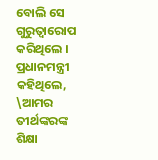ବୋଲି ସେ ଗୁରୁତ୍ୱାରୋପ କରିଥିଲେ । ପ୍ରଧାନମନ୍ତ୍ରୀ କହିଥିଲେ, \ଆମର ତୀର୍ଥଙ୍କରଙ୍କ ଶିକ୍ଷା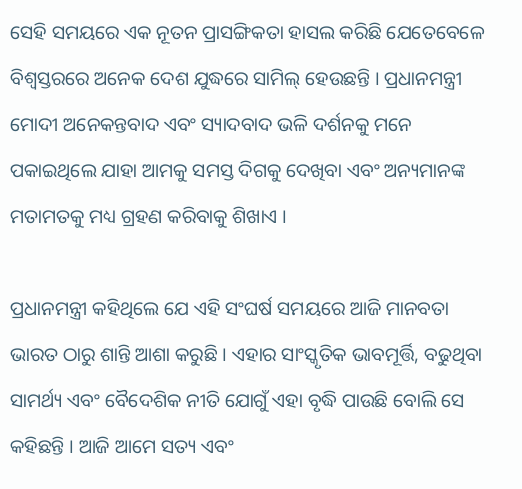ସେହି ସମୟରେ ଏକ ନୂତନ ପ୍ରାସଙ୍ଗିକତା ହାସଲ କରିଛି ଯେତେବେଳେ ବିଶ୍ୱସ୍ତରରେ ଅନେକ ଦେଶ ଯୁଦ୍ଧରେ ସାମିଲ୍ ହେଉଛନ୍ତି । ପ୍ରଧାନମନ୍ତ୍ରୀ ମୋଦୀ ଅନେକନ୍ତବାଦ ଏବଂ ସ୍ୟାଦବାଦ ଭଳି ଦର୍ଶନକୁ ମନେ ପକାଇଥିଲେ ଯାହା ଆମକୁ ସମସ୍ତ ଦିଗକୁ ଦେଖିବା ଏବଂ ଅନ୍ୟମାନଙ୍କ ମତାମତକୁ ମଧ୍ୟ ଗ୍ରହଣ କରିବାକୁ ଶିଖାଏ ।

ପ୍ରଧାନମନ୍ତ୍ରୀ କହିଥିଲେ ଯେ ଏହି ସଂଘର୍ଷ ସମୟରେ ଆଜି ମାନବତା ଭାରତ ଠାରୁ ଶାନ୍ତି ଆଶା କରୁଛି । ଏହାର ସାଂସ୍କୃତିକ ଭାବମୂର୍ତ୍ତି, ବଢୁଥିବା ସାମର୍ଥ୍ୟ ଏବଂ ବୈଦେଶିକ ନୀତି ଯୋଗୁଁ ଏହା ବୃଦ୍ଧି ପାଉଛି ବୋଲି ସେ କହିଛନ୍ତି । ଆଜି ଆମେ ସତ୍ୟ ଏବଂ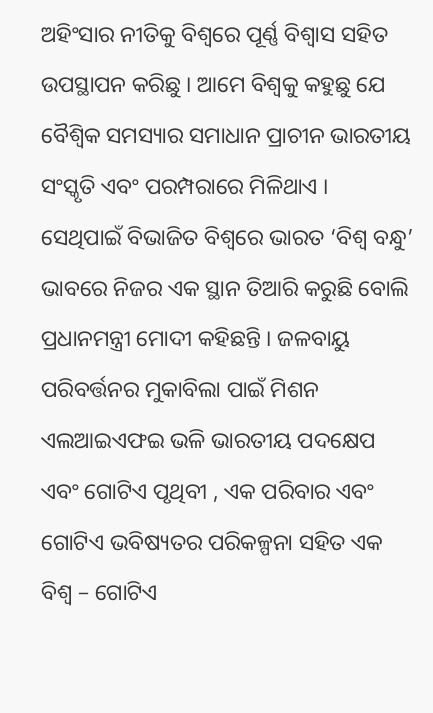ଅହିଂସାର ନୀତିକୁ ବିଶ୍ୱରେ ପୂର୍ଣ୍ଣ ବିଶ୍ୱାସ ସହିତ ଉପସ୍ଥାପନ କରିଛୁ । ଆମେ ବିଶ୍ୱକୁ କହୁଛୁ ଯେ ବୈଶ୍ୱିକ ସମସ୍ୟାର ସମାଧାନ ପ୍ରାଚୀନ ଭାରତୀୟ ସଂସ୍କୃତି ଏବଂ ପରମ୍ପରାରେ ମିଳିଥାଏ । ସେଥିପାଇଁ ବିଭାଜିତ ବିଶ୍ୱରେ ଭାରତ ‘ବିଶ୍ୱ ବନ୍ଧୁ’ ଭାବରେ ନିଜର ଏକ ସ୍ଥାନ ତିଆରି କରୁଛି ବୋଲି ପ୍ରଧାନମନ୍ତ୍ରୀ ମୋଦୀ କହିଛନ୍ତି । ଜଳବାୟୁ ପରିବର୍ତ୍ତନର ମୁକାବିଲା ପାଇଁ ମିଶନ ଏଲଆଇଏଫଇ ଭଳି ଭାରତୀୟ ପଦକ୍ଷେପ ଏବଂ ଗୋଟିଏ ପୃଥିବୀ , ଏକ ପରିବାର ଏବଂ ଗୋଟିଏ ଭବିଷ୍ୟତର ପରିକଳ୍ପନା ସହିତ ଏକ ବିଶ୍ୱ – ଗୋଟିଏ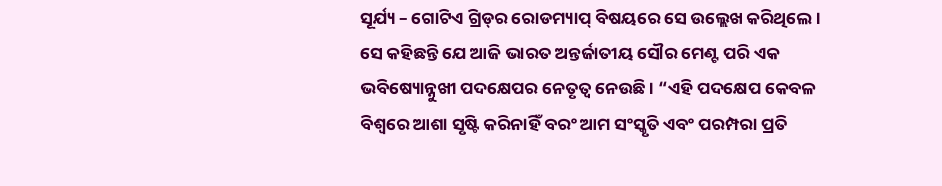ସୂର୍ଯ୍ୟ – ଗୋଟିଏ ଗ୍ରିଡ୍‌ର ରୋଡମ୍ୟାପ୍ ବିଷୟରେ ସେ ଉଲ୍ଲେଖ କରିଥିଲେ । ସେ କହିଛନ୍ତି ଯେ ଆଜି ଭାରତ ଅନ୍ତର୍ଜାତୀୟ ସୌର ମେଣ୍ଟ ପରି ଏକ ଭବିଷ୍ୟୋନ୍ନୁଖୀ ପଦକ୍ଷେପର ନେତୃତ୍ୱ ନେଉଛି । “ଏହି ପଦକ୍ଷେପ କେବଳ ବିଶ୍ୱରେ ଆଶା ସୃଷ୍ଟି କରିନାହିଁ ବରଂ ଆମ ସଂସ୍କୃତି ଏବଂ ପରମ୍ପରା ପ୍ରତି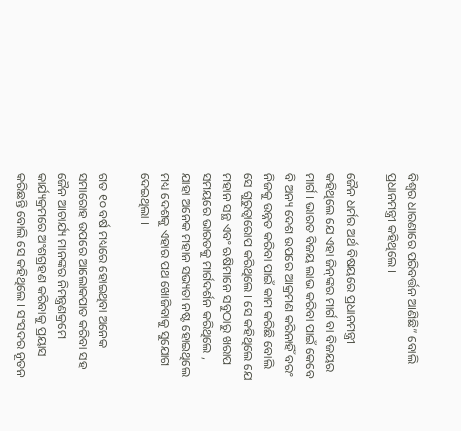ବିଶ୍ୱର ଧାରଣାରେ ପରିବର୍ତ୍ତନ ଆଣିଛି” ବୋଲି ପ୍ରଧାନମନ୍ତ୍ରୀ କହିଥିଲେ ।

ଜୈନ ଧର୍ମର ଅର୍ଥ ବିଷୟରେ ପ୍ରଧାନମନ୍ତ୍ରୀ କହିଥିଲେ ଯେ ଏହା ଜିନ୍‌ଙ୍କର ମାର୍ଗ ବା ବିଜୟର ମାର୍ଗ । ଭାରତ ବିଜୟ ଲାଭ କରିବା ପାଇଁ କେବେ ବି ଅନ୍ୟ ଦେଶ ଉପରେ ଆକ୍ରମଣ କରିନାହିଁ ବରଂ ନିଜକୁ ଉନ୍ନତ କରିବା ପାଇଁ କାମ କରିଛି ବୋଲି ସେ ଗୁରୁତ୍ୱାରୋପ କରିଥିଲେ । ସେ କହିଥିଲେ ଯେ ମହାନ ସନ୍ଥ ଏବଂ ଋଷିମାନେ ସବୁଠାରୁ ଖରାପ ସମୟରେ ଭାରତକୁ ମାର୍ଗଦର୍ଶନ କରିଥିଲେ , ଯାହା ଅନେକ ମହାନ ସଭ୍ୟତା ନଷ୍ଟ ହୋଇଥିଲେ ମଧ୍ୟ ଦେଶକୁ ଏହାର ପଥ ଖୋଜିବାକୁ ସୁଯୋଗ ଦେଇଥିଲା ।

ଗତ ୧୦ ବର୍ଷ ମଧ୍ୟରେ ହୋଇଥିବା ଅନେକ ସମାରୋହ ଉପରେ ଆଲୋକପାତ କରିବା ସହ ଜୈନ ଆଚାର୍ଯ୍ୟ ମାନଙ୍କର ନିମନ୍ତ୍ରଣକ୍ରମେ କାର୍ଯ୍ୟକ୍ରମରେ ଅଂଶଗ୍ରହଣ କରିବାକୁ ପ୍ରୟାସ କରିଛନ୍ତି ବୋଲି ସେ କହିଥିଲେ । ସଂସଦର ନୂତନ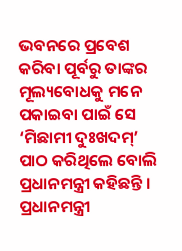ଭବନରେ ପ୍ରବେଶ କରିବା ପୂର୍ବରୁ ତାଙ୍କର ମୂଲ୍ୟବୋଧକୁ ମନେ ପକାଇବା ପାଇଁ ସେ ‘ମିଛାମୀ ଦୁଃଖଦମ୍‌’ ପାଠ କରିଥିଲେ ବୋଲି ପ୍ରଧାନମନ୍ତ୍ରୀ କହିଛନ୍ତି । ପ୍ରଧାନମନ୍ତ୍ରୀ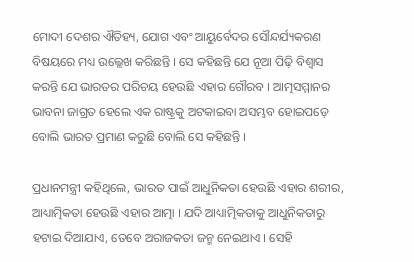ମୋଦୀ ଦେଶର ଐତିହ୍ୟ, ଯୋଗ ଏବଂ ଆୟୁର୍ବେଦର ସୌନ୍ଦର୍ଯ୍ୟକରଣ ବିଷୟରେ ମଧ୍ୟ ଉଲ୍ଲେଖ କରିଛନ୍ତି । ସେ କହିଛନ୍ତି ଯେ ନୂଆ ପିଢ଼ି ବିଶ୍ୱାସ କରନ୍ତି ଯେ ଭାରତର ପରିଚୟ ହେଉଛି ଏହାର ଗୌରବ । ଆତ୍ମସମ୍ମାନର ଭାବନା ଜାଗ୍ରତ ହେଲେ ଏକ ରାଷ୍ଟ୍ରକୁ ଅଟକାଇବା ଅସମ୍ଭବ ହୋଇପଡ଼େ ବୋଲି ଭାରତ ପ୍ରମାଣ କରୁଛି ବୋଲି ସେ କହିଛନ୍ତି ।

ପ୍ରଧାନମନ୍ତ୍ରୀ କହିଥିଲେ, ଭାରତ ପାଇଁ ଆଧୁନିକତା ହେଉଛି ଏହାର ଶରୀର, ଆଧ୍ୟାତ୍ମିକତା ହେଉଛି ଏହାର ଆତ୍ମା । ଯଦି ଆଧ୍ୟାତ୍ମିକତାକୁ ଆଧୁନିକତାରୁ ହଟାଇ ଦିଆଯାଏ, ତେବେ ଅରାଜକତା ଜନ୍ମ ନେଇଥାଏ । ସେହି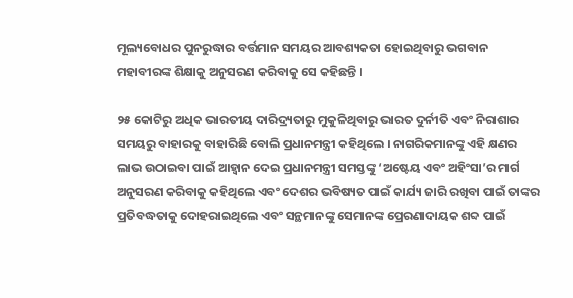ମୂଲ୍ୟବୋଧର ପୁନରୁଦ୍ଧାର ବର୍ତ୍ତମାନ ସମୟର ଆବଶ୍ୟକତା ହୋଇଥିବାରୁ ଭଗବାନ ମହାବୀରଙ୍କ ଶିକ୍ଷାକୁ ଅନୁସରଣ କରିବାକୁ ସେ କହିଛନ୍ତି ।

୨୫ କୋଟିରୁ ଅଧିକ ଭାରତୀୟ ଦାରିଦ୍ର‌୍ୟତାରୁ ମୁକୁଳିଥିବାରୁ ଭାରତ ଦୁର୍ନୀତି ଏବଂ ନିରାଶାର ସମୟରୁ ବାହାରକୁ ବାହାରିଛି ବୋଲି ପ୍ରଧାନମନ୍ତ୍ରୀ କହିଥିଲେ । ନାଗରିକମାନଙ୍କୁ ଏହି କ୍ଷଣର ଲାଭ ଉଠାଇବା ପାଇଁ ଆହ୍ୱାନ ଦେଇ ପ୍ରଧାନମନ୍ତ୍ରୀ ସମସ୍ତଙ୍କୁ ‘ଅଷ୍ଟେୟ ଏବଂ ଅହିଂସା’ର ମାର୍ଗ ଅନୁସରଣ କରିବାକୁ କହିଥିଲେ ଏବଂ ଦେଶର ଭବିଷ୍ୟତ ପାଇଁ କାର୍ଯ୍ୟ ଜାରି ରଖିବା ପାଇଁ ତାଙ୍କର ପ୍ରତିବଦ୍ଧତାକୁ ଦୋହରାଇଥିଲେ ଏବଂ ସନ୍ଥମାନଙ୍କୁ ସେମାନଙ୍କ ପ୍ରେରଣାଦାୟକ ଶବ୍ଦ ପାଇଁ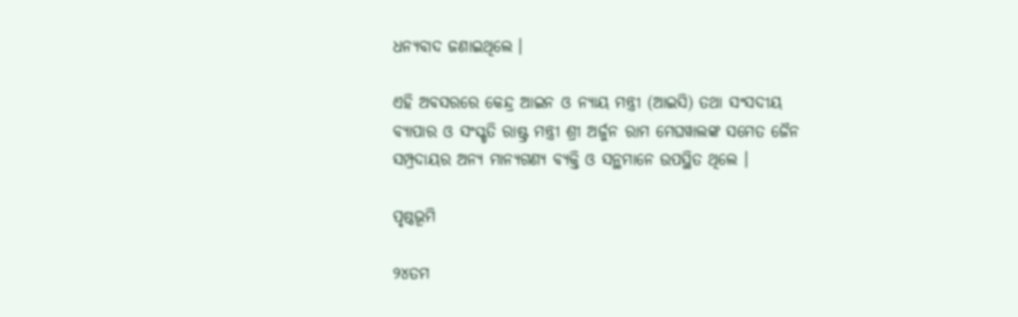ଧନ୍ୟବାଦ ଜଣାଇଥିଲେ ।

ଏହି ଅବସରରେ କେନ୍ଦ୍ର ଆଇନ ଓ ନ୍ୟାୟ ମନ୍ତ୍ରୀ (ଆଇସି) ତଥା ସଂସଦୀୟ ବ୍ୟାପାର ଓ ସଂସ୍କୃତି ରାଷ୍ଟ୍ର ମନ୍ତ୍ରୀ ଶ୍ରୀ ଅର୍ଜୁନ ରାମ ମେଘୱାଲଙ୍କ ସମେତ ଜୈନ ସମ୍ପ୍ରଦାୟର ଅନ୍ୟ ମାନ୍ୟଗଣ୍ୟ ବ୍ୟକ୍ତି ଓ ସନ୍ଥମାନେ ଉପସ୍ଥିତ ଥିଲେ ।

ପୃଷ୍ଠଭୂମି

୨୪ତମ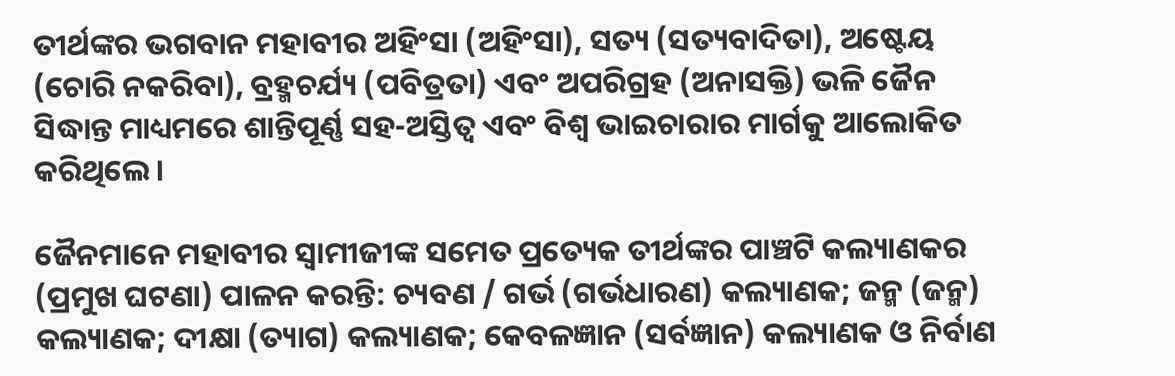ତୀର୍ଥଙ୍କର ଭଗବାନ ମହାବୀର ଅହିଂସା (ଅହିଂସା), ସତ୍ୟ (ସତ୍ୟବାଦିତା), ଅଷ୍ଟେୟ (ଚୋରି ନକରିବା), ବ୍ରହ୍ମଚର୍ଯ୍ୟ (ପବିତ୍ରତା) ଏବଂ ଅପରିଗ୍ରହ (ଅନାସକ୍ତି) ଭଳି ଜୈନ ସିଦ୍ଧାନ୍ତ ମାଧ୍ୟମରେ ଶାନ୍ତିପୂର୍ଣ୍ଣ ସହ-ଅସ୍ତିତ୍ୱ ଏବଂ ବିଶ୍ୱ ଭାଇଚାରାର ମାର୍ଗକୁ ଆଲୋକିତ କରିଥିଲେ ।

ଜୈନମାନେ ମହାବୀର ସ୍ୱାମୀଜୀଙ୍କ ସମେତ ପ୍ରତ୍ୟେକ ତୀର୍ଥଙ୍କର ପାଞ୍ଚଟି କଲ୍ୟାଣକର (ପ୍ରମୁଖ ଘଟଣା) ପାଳନ କରନ୍ତି: ଚ୍ୟବଣ / ଗର୍ଭ (ଗର୍ଭଧାରଣ) କଲ୍ୟାଣକ; ଜନ୍ମ (ଜନ୍ମ) କଲ୍ୟାଣକ; ଦୀକ୍ଷା (ତ୍ୟାଗ) କଲ୍ୟାଣକ; କେବଳଜ୍ଞାନ (ସର୍ବଜ୍ଞାନ) କଲ୍ୟାଣକ ଓ ନିର୍ବାଣ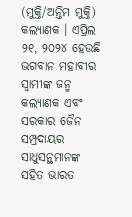(ମୁକ୍ତି/ଅନ୍ତିମ ମୁକ୍ତି) କଲ୍ୟାଣକ । ଏପ୍ରିଲ ୨୧, ୨୦୨୪ ହେଉଛି ଭଗବାନ ମହାବୀର ସ୍ୱାମୀଙ୍କ ଜନ୍ମ କଲ୍ୟାଣକ ଏବଂ ସରକାର ଜୈନ ସମ୍ପ୍ରଦାୟର ସାଧୁସନ୍ଥମାନଙ୍କ ସହିତ ଭାରତ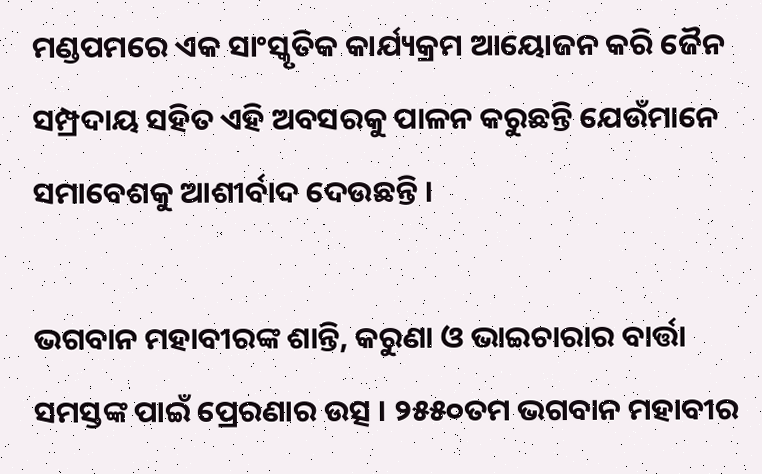ମଣ୍ଡପମରେ ଏକ ସାଂସ୍କୃତିକ କାର୍ଯ୍ୟକ୍ରମ ଆୟୋଜନ କରି ଜୈନ ସମ୍ପ୍ରଦାୟ ସହିତ ଏହି ଅବସରକୁ ପାଳନ କରୁଛନ୍ତି ଯେଉଁମାନେ ସମାବେଶକୁ ଆଶୀର୍ବାଦ ଦେଉଛନ୍ତି ।

ଭଗବାନ ମହାବୀରଙ୍କ ଶାନ୍ତି, କରୁଣା ଓ ଭାଇଚାରାର ବାର୍ତ୍ତା ସମସ୍ତଙ୍କ ପାଇଁ ପ୍ରେରଣାର ଉତ୍ସ । ୨୫୫୦ତମ ଭଗବାନ ମହାବୀର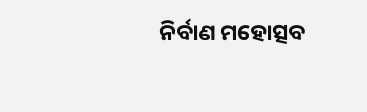ନିର୍ବାଣ ମହୋତ୍ସବ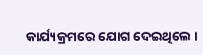କାର୍ଯ୍ୟକ୍ରମରେ ଯୋଗ ଦେଇଥିଲେ ।